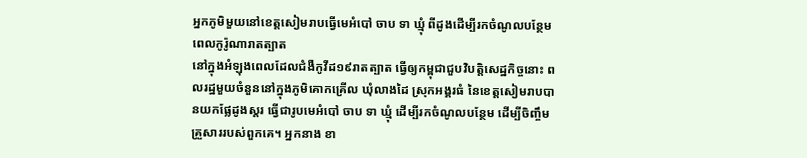អ្នកភូមិមួយនៅខេត្តសៀមរាបធ្វើមេអំបៅ ចាប ទា ឃ្មុំ ពីដូងដើម្បីរកចំណូលបន្ថែមពេលកូរ៉ូណារាតត្បាត
នៅក្នុងអំឡុងពេលដែលជំងឺកូវីដ១៩រាតត្បាត ធ្វើឲ្យកម្ពុជាជួបវិបត្តិសេដ្ឋកិច្ចនោះ ពលរដ្ឋមួយចំនួននៅក្នុងភូមិគោកគ្រើល ឃុំលាងដៃ ស្រុកអង្គរធំ នៃខេត្តសៀមរាបបានយកផ្លែដូងស្តរ ធ្វើជារូបមេអំបៅ ចាប ទា ឃ្មុំ ដើម្បីរកចំណូលបន្ថែម ដើម្បីចិញ្ចឹមគ្រួសាររបស់ពួកគេ។ អ្នកនាង ខា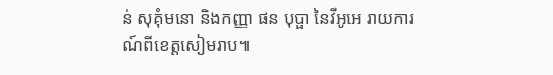ន់ សុគុំមនោ និងកញ្ញា ផន បុប្ផា នៃវីអូអេ រាយការណ៍ពីខេត្តសៀមរាប៕